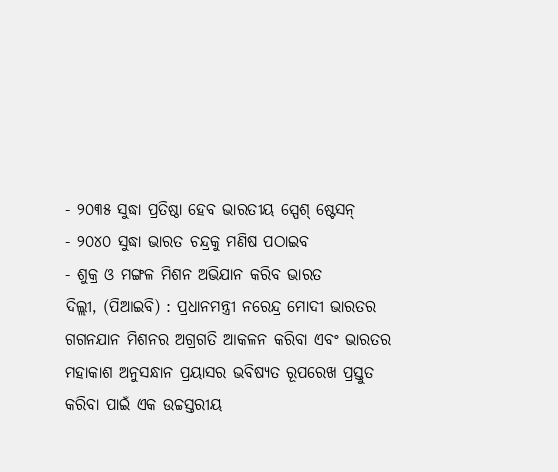- ୨୦୩୫ ସୁଦ୍ଧା ପ୍ରତିଷ୍ଠା ହେବ ଭାରତୀୟ ସ୍ପେଶ୍ ଷ୍ଟେସନ୍
- ୨୦୪୦ ସୁଦ୍ଧା ଭାରତ ଚନ୍ଦ୍ରକୁ ମଣିଷ ପଠାଇବ
- ଶୁକ୍ର ଓ ମଙ୍ଗଳ ମିଶନ ଅଭିଯାନ କରିବ ଭାରତ
ଦିଲ୍ଲୀ, (ପିଆଇବି) : ପ୍ରଧାନମନ୍ତ୍ରୀ ନରେନ୍ଦ୍ର ମୋଦୀ ଭାରତର ଗଗନଯାନ ମିଶନର ଅଗ୍ରଗତି ଆକଳନ କରିବା ଏବଂ ଭାରତର ମହାକାଶ ଅନୁସନ୍ଧାନ ପ୍ରୟାସର ଭବିଷ୍ୟତ ରୂପରେଖ ପ୍ରସ୍ତୁତ କରିବା ପାଇଁ ଏକ ଉଚ୍ଚସ୍ତରୀୟ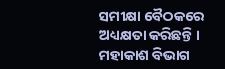ସମୀକ୍ଷା ବୈଠକରେ ଅଧ୍ୟକ୍ଷତା କରିଛନ୍ତି ।
ମହାକାଶ ବିଭାଗ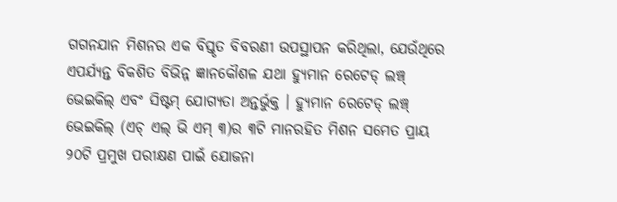ଗଗନଯାନ ମିଶନର ଏକ ବିସ୍ତୃତ ବିବରଣୀ ଉପସ୍ଥାପନ କରିଥିଲା, ଯେଉଁଥିରେ ଏପର୍ଯ୍ୟନ୍ତ ବିକଶିତ ବିଭିନ୍ନ ଜ୍ଞାନକୌଶଳ ଯଥା ହ୍ୟୁମାନ ରେଟେଡ୍ ଲଞ୍ଚ୍ ଭେଇକିଲ୍ ଏବଂ ସିଷ୍ଟମ୍ ଯୋଗ୍ୟତା ଅନ୍ତର୍ଭୁକ୍ତ । ହ୍ୟୁମାନ ରେଟେଡ୍ ଲଞ୍ଚ୍ ଭେଇକିଲ୍ (ଏଚ୍ ଏଲ୍ ଭି ଏମ୍ ୩)ର ୩ଟି ମାନରହିତ ମିଶନ ସମେତ ପ୍ରାୟ ୨୦ଟି ପ୍ରମୁଖ ପରୀକ୍ଷଣ ପାଇଁ ଯୋଜନା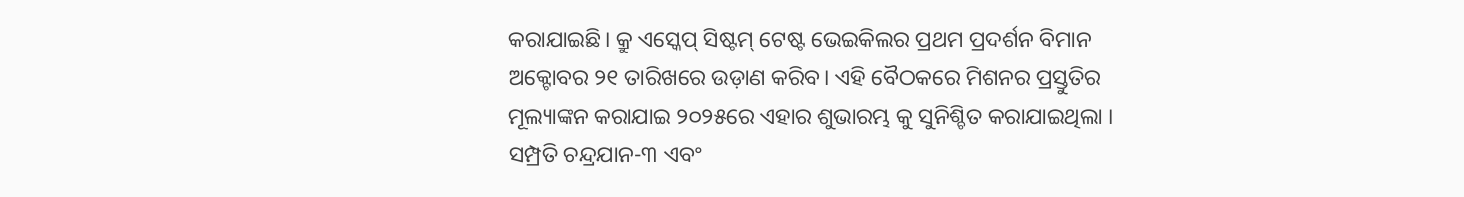କରାଯାଇଛି। କ୍ରୁ ଏସ୍କେପ୍ ସିଷ୍ଟମ୍ ଟେଷ୍ଟ ଭେଇକିଲର ପ୍ରଥମ ପ୍ରଦର୍ଶନ ବିମାନ ଅକ୍ଟୋବର ୨୧ ତାରିଖରେ ଉଡ଼ାଣ କରିବ। ଏହି ବୈଠକରେ ମିଶନର ପ୍ରସ୍ତୁତିର ମୂଲ୍ୟାଙ୍କନ କରାଯାଇ ୨୦୨୫ରେ ଏହାର ଶୁଭାରମ୍ଭ କୁ ସୁନିଶ୍ଚିତ କରାଯାଇଥିଲା ।
ସମ୍ପ୍ରତି ଚନ୍ଦ୍ରଯାନ-୩ ଏବଂ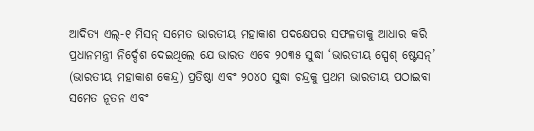ଆଦିତ୍ୟ ଏଲ୍-୧ ମିସନ୍ ସମେତ ଭାରତୀୟ ମହାକାଶ ପଦକ୍ଷେପର ସଫଳତାକୁ ଆଧାର କରି ପ୍ରଧାନମନ୍ତ୍ରୀ ନିର୍ଦ୍ଦେଶ ଦେଇଥିଲେ ଯେ ଭାରତ ଏବେ ୨୦୩୫ ସୁଦ୍ଧା ‘ଭାରତୀୟ ସ୍ପେଶ୍ ଷ୍ଟେସନ୍’ (ଭାରତୀୟ ମହାକାଶ କେନ୍ଦ୍ର) ପ୍ରତିଷ୍ଠା ଏବଂ ୨୦୪୦ ସୁଦ୍ଧା ଚନ୍ଦ୍ରକୁ ପ୍ରଥମ ଭାରତୀୟ ପଠାଇବା ସମେତ ନୂତନ ଏବଂ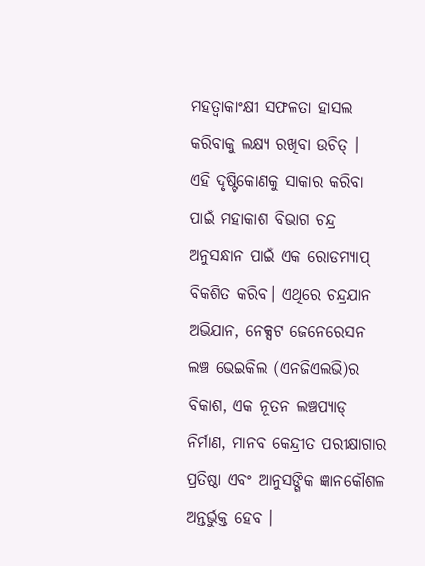ମହତ୍ୱାକାଂକ୍ଷୀ ସଫଳତା ହାସଲ କରିବାକୁ ଲକ୍ଷ୍ୟ ରଖିବା ଉଚିତ୍ ।
ଏହି ଦୃଷ୍ଟିକୋଣକୁ ସାକାର କରିବା ପାଇଁ ମହାକାଶ ବିଭାଗ ଚନ୍ଦ୍ର ଅନୁସନ୍ଧାନ ପାଇଁ ଏକ ରୋଡମ୍ୟାପ୍ ବିକଶିତ କରିବ। ଏଥିରେ ଚନ୍ଦ୍ରଯାନ ଅଭିଯାନ, ନେକ୍ସଟ ଜେନେରେସନ ଲଞ୍ଚ ଭେଇକିଲ (ଏନଜିଏଲଭି)ର ବିକାଶ, ଏକ ନୂତନ ଲଞ୍ଚପ୍ୟାଡ୍ ନିର୍ମାଣ, ମାନବ କେନ୍ଦ୍ରୀତ ପରୀକ୍ଷାଗାର ପ୍ରତିଷ୍ଠା ଏବଂ ଆନୁସଙ୍ଗିକ ଜ୍ଞାନକୌଶଳ ଅନ୍ତର୍ଭୁକ୍ତ ହେବ ।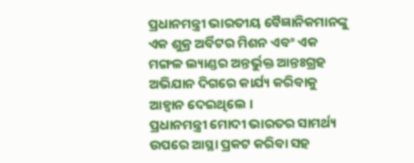ପ୍ରଧାନମନ୍ତ୍ରୀ ଭାରତୀୟ ବୈଜ୍ଞାନିକମାନଙ୍କୁ ଏକ ଶୁକ୍ର ଅର୍ବିଟର ମିଶନ ଏବଂ ଏକ ମଙ୍ଗଳ ଲ୍ୟାଣ୍ଡର ଅନ୍ତର୍ଭୁକ୍ତ ଆନ୍ତଃଗ୍ରହ ଅଭିଯାନ ଦିଗରେ କାର୍ଯ୍ୟ କରିବାକୁ ଆହ୍ୱାନ ଦେଇଥିଲେ ।
ପ୍ରଧାନମନ୍ତ୍ରୀ ମୋଦୀ ଭାରତର ସାମର୍ଥ୍ୟ ଉପରେ ଆସ୍ଥା ପ୍ରକଟ କରିବା ସହ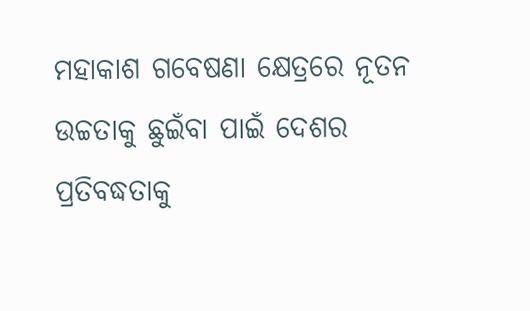ମହାକାଶ ଗବେଷଣା କ୍ଷେତ୍ରରେ ନୂତନ ଉଚ୍ଚତାକୁ ଛୁଇଁବା ପାଇଁ ଦେଶର ପ୍ରତିବଦ୍ଧତାକୁ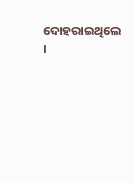ଦୋହରାଇଥିଲେ ।